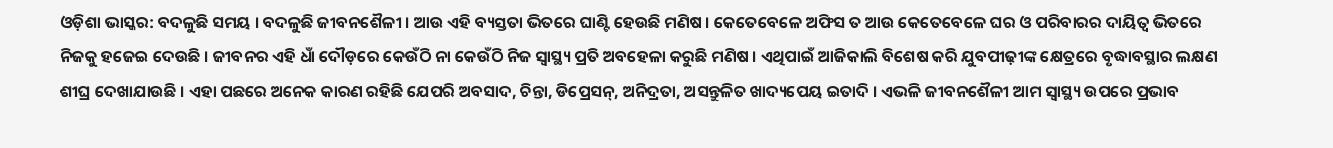ଓଡ଼ିଶା ଭାସ୍କର: ବଦଳୁଛି ସମୟ । ବଦଳୁଛି ଜୀବନଶୈଳୀ । ଆଉ ଏହି ବ୍ୟସ୍ତତା ଭିତରେ ଘାଣ୍ଟି ହେଉଛି ମଣିଷ । କେତେବେଳେ ଅଫିସ ତ ଆଉ କେତେବେଳେ ଘର ଓ ପରିବାରର ଦାୟିତ୍ୱ ଭିତରେ ନିଜକୁ ହଜେଇ ଦେଉଛି । ଜୀବନର ଏହି ଧାଁ ଦୌଡ଼ରେ କେଉଁଠି ନା କେଉଁଠି ନିଜ ସ୍ୱାସ୍ଥ୍ୟ ପ୍ରତି ଅବହେଳା କରୁଛି ମଣିଷ । ଏଥିପାଇଁ ଆଜିକାଲି ବିଶେଷ କରି ଯୁବପୀଢ଼ୀଙ୍କ କ୍ଷେତ୍ରରେ ବୃଦ୍ଧାବସ୍ଥାର ଲକ୍ଷଣ ଶୀଘ୍ର ଦେଖାଯାଉଛି । ଏହା ପଛରେ ଅନେକ କାରଣ ରହିଛି ଯେପରି ଅବସାଦ, ଚିନ୍ତା, ଡିପ୍ରେସନ୍, ଅନିଦ୍ରତା, ଅସନ୍ତୁଳିତ ଖାଦ୍ୟପେୟ ଇତାଦି । ଏଭଳି ଜୀବନଶୈଳୀ ଆମ ସ୍ୱାସ୍ଥ୍ୟ ଉପରେ ପ୍ରଭାବ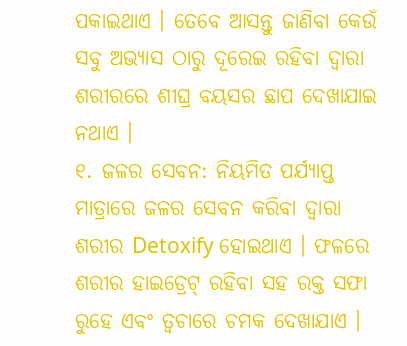ପକାଇଥାଏ । ତେବେ ଆସନ୍ତୁ ଜାଣିବା କେଉଁ ସବୁ ଅଭ୍ୟାସ ଠାରୁ ଦୂରେଇ ରହିବା ଦ୍ୱାରା ଶରୀରରେ ଶୀଘ୍ର ବୟସର ଛାପ ଦେଖାଯାଇ ନଥାଏ ।
୧. ଜଳର ସେବନ: ନିୟମିତ ପର୍ଯ୍ୟାପ୍ତ ମାତ୍ରାରେ ଜଳର ସେବନ କରିବା ଦ୍ୱାରା ଶରୀର Detoxify ହୋଇଥାଏ । ଫଳରେ ଶରୀର ହାଇଡ୍ରେଟ୍ ରହିବା ସହ ରକ୍ତ ସଫା ରୁହେ ଏବଂ ତ୍ୱଚାରେ ଚମକ ଦେଖାଯାଏ ।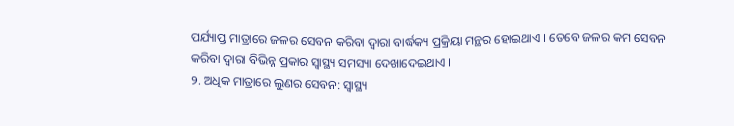ପର୍ଯ୍ୟାପ୍ତ ମାତ୍ରାରେ ଜଳର ସେବନ କରିବା ଦ୍ୱାରା ବାର୍ଦ୍ଧକ୍ୟ ପ୍ରକ୍ରିୟା ମନ୍ଥର ହୋଇଥାଏ । ତେବେ ଜଳର କମ ସେବନ କରିବା ଦ୍ୱାରା ବିଭିନ୍ନ ପ୍ରକାର ସ୍ୱାସ୍ଥ୍ୟ ସମସ୍ୟା ଦେଖାଦେଇଥାଏ ।
୨. ଅଧିକ ମାତ୍ରାରେ ଲୁଣର ସେବନ: ସ୍ୱାସ୍ଥ୍ୟ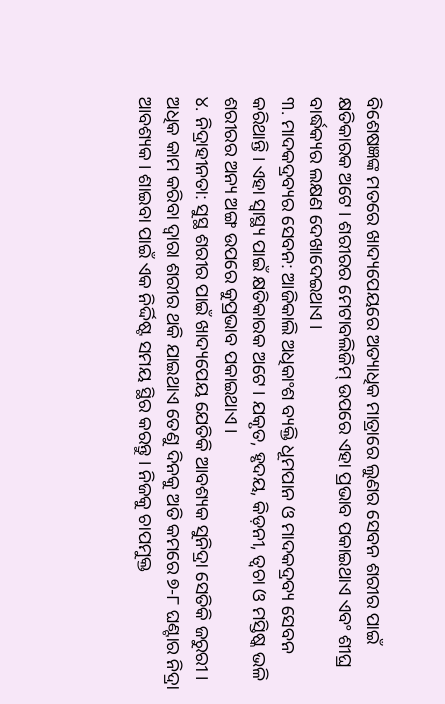ବିଶେଷଜ୍ଞଙ୍କ ମତରେ ଖାଦ୍ୟପେୟରେ ଅତ୍ୟାଧିକ ମାତ୍ରାରେ ଲୁଣର ସେବନ ଶରୀର ପାଇଁ କ୍ଷତିକାରକ ଅଟେ । ଶରୀରର ମେଟାବଲିଜିମ୍ ଉପରେ ଏହା ପ୍ରଭାବ ପକାଇଥାଏ ଏବଂ ଶୀଘ୍ର ବାର୍ଦ୍ଧକ୍ୟର ଲକ୍ଷଣ ଦେଖାଦେଇଥାଏ ।
୩. ମାଦକଦ୍ରବ୍ୟର ସେବନ: ଆଜିକାଲି ଅଧିକାଂଶ ବ୍ୟକ୍ତି ଧୂମପାନ ଓ ମାଦକଦ୍ରବ୍ୟ ସେବନ କରିଥାନ୍ତି । ଏହା ସ୍ୱାସ୍ଥ୍ୟ ପାଇଁ କ୍ଷତିକାରକ ଅଟେ । ଯକୃତ, ହୃଦୟ, କିଡ଼ନୀ, ତ୍ୱଚା ଓ ମସ୍ତିଷ୍କ ଭଳି ଶରୀରର ଅନ୍ୟ ଅଙ୍ଗ ଉପରେ କୁପ୍ରଭାବ ପକାଇଥାଏ ।
୪. ନିଦ୍ରାହୀନତା: ସୁସ୍ଥ ଶରୀର ପାଇଁ ଖାଦ୍ୟପେୟ ଯେତିକି ଆବଶ୍ୟକ ସୁନିଦ୍ରା ସେତିକି ଜରୁରୀ । ଅଧିକ କାମ କରିବା ଦ୍ୱାରା ଶରୀର ଥକି ଯାଇଥାଏ ତେଣୁ ଦିନକୁ ଅତି କମରେ ୭-୮ ଘଣ୍ଟାର ନିଦ୍ରା ଆବଶ୍ୟକ । ଶାଇବା ପାଇଁ ଏକ ନିର୍ଦ୍ଦିଷ୍ଟ ସମୟ ସ୍ଥିର କରନ୍ତୁ । ନିଜକୁ ଚାପମୁକ୍ତ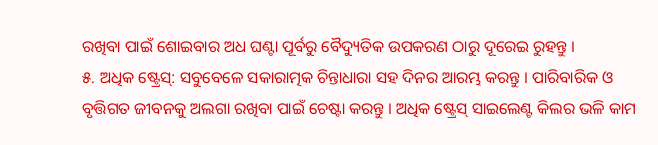ରଖିବା ପାଇଁ ଶୋଇବାର ଅଧ ଘଣ୍ଟା ପୂର୍ବରୁ ବୈଦ୍ୟୁତିକ ଉପକରଣ ଠାରୁ ଦୂରେଇ ରୁହନ୍ତୁ ।
୫. ଅଧିକ ଷ୍ଟ୍ରେସ୍: ସବୁବେଳେ ସକାରାତ୍ମକ ଚିନ୍ତାଧାରା ସହ ଦିନର ଆରମ୍ଭ କରନ୍ତୁ । ପାରିବାରିକ ଓ ବୃତ୍ତିଗତ ଜୀବନକୁ ଅଲଗା ରଖିବା ପାଇଁ ଚେଷ୍ଟା କରନ୍ତୁ । ଅଧିକ ଷ୍ଟ୍ରେସ୍ ସାଇଲେଣ୍ଟ କିଲର ଭଳି କାମ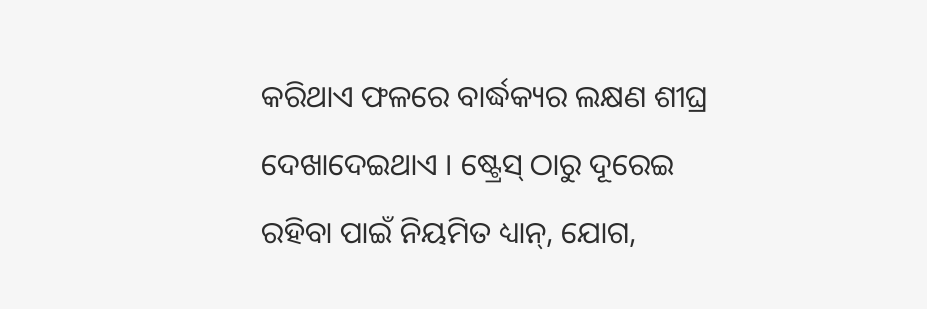କରିଥାଏ ଫଳରେ ବାର୍ଦ୍ଧକ୍ୟର ଲକ୍ଷଣ ଶୀଘ୍ର ଦେଖାଦେଇଥାଏ । ଷ୍ଟ୍ରେସ୍ ଠାରୁ ଦୂରେଇ ରହିବା ପାଇଁ ନିୟମିତ ଧ୍ୟାନ୍, ଯୋଗ,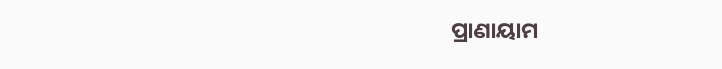ପ୍ରାଣାୟାମ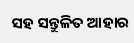ସହ ସନ୍ତୁଳିତ ଆହାର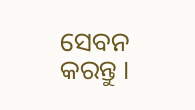ସେବନ କରନ୍ତୁ ।